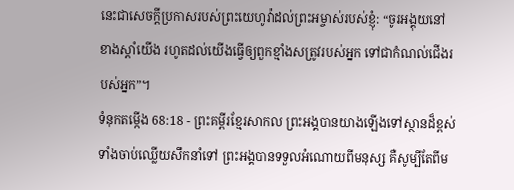នេះជាសេចក្ដីប្រកាសរបស់ព្រះយេហូវ៉ាដល់ព្រះអម្ចាស់របស់ខ្ញុំ: “ចូរអង្គុយនៅខាងស្ដាំយើង រហូតដល់យើងធ្វើឲ្យពួកខ្មាំងសត្រូវរបស់អ្នក ទៅជាកំណល់ជើងរបស់អ្នក”។
ទំនុកតម្កើង 68:18 - ព្រះគម្ពីរខ្មែរសាកល ព្រះអង្គបានយាងឡើងទៅស្ថានដ៏ខ្ពស់ ទាំងចាប់ឈ្លើយសឹកនាំទៅ ព្រះអង្គបានទទួលអំណោយពីមនុស្ស គឺសូម្បីតែពីម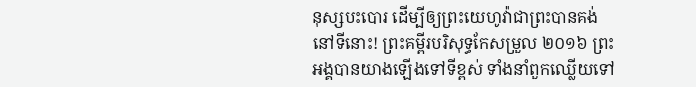នុស្សបះបោរ ដើម្បីឲ្យព្រះយេហូវ៉ាជាព្រះបានគង់នៅទីនោះ! ព្រះគម្ពីរបរិសុទ្ធកែសម្រួល ២០១៦ ព្រះអង្គបានយាងឡើងទៅទីខ្ពស់ ទាំងនាំពួកឈ្លើយទៅ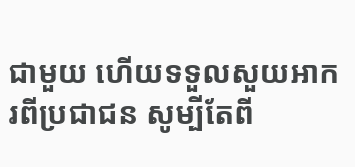ជាមួយ ហើយទទួលសួយអាករពីប្រជាជន សូម្បីតែពី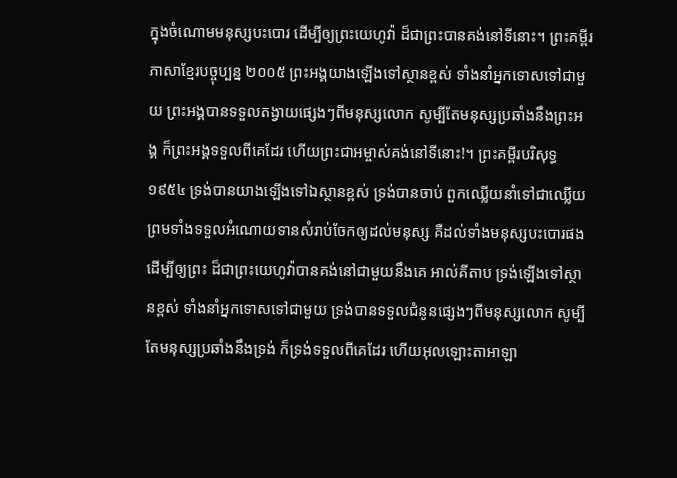ក្នុងចំណោមមនុស្សបះបោរ ដើម្បីឲ្យព្រះយេហូវ៉ា ដ៏ជាព្រះបានគង់នៅទីនោះ។ ព្រះគម្ពីរភាសាខ្មែរបច្ចុប្បន្ន ២០០៥ ព្រះអង្គយាងឡើងទៅស្ថានខ្ពស់ ទាំងនាំអ្នកទោសទៅជាមួយ ព្រះអង្គបានទទួលតង្វាយផ្សេងៗពីមនុស្សលោក សូម្បីតែមនុស្សប្រឆាំងនឹងព្រះអង្គ ក៏ព្រះអង្គទទួលពីគេដែរ ហើយព្រះជាអម្ចាស់គង់នៅទីនោះ!។ ព្រះគម្ពីរបរិសុទ្ធ ១៩៥៤ ទ្រង់បានយាងឡើងទៅឯស្ថានខ្ពស់ ទ្រង់បានចាប់ ពួកឈ្លើយនាំទៅជាឈ្លើយ ព្រមទាំងទទួលអំណោយទានសំរាប់ចែកឲ្យដល់មនុស្ស គឺដល់ទាំងមនុស្សបះបោរផង ដើម្បីឲ្យព្រះ ដ៏ជាព្រះយេហូវ៉ាបានគង់នៅជាមួយនឹងគេ អាល់គីតាប ទ្រង់ឡើងទៅស្ថានខ្ពស់ ទាំងនាំអ្នកទោសទៅជាមួយ ទ្រង់បានទទួលជំនូនផ្សេងៗពីមនុស្សលោក សូម្បីតែមនុស្សប្រឆាំងនឹងទ្រង់ ក៏ទ្រង់ទទួលពីគេដែរ ហើយអុលឡោះតាអាឡា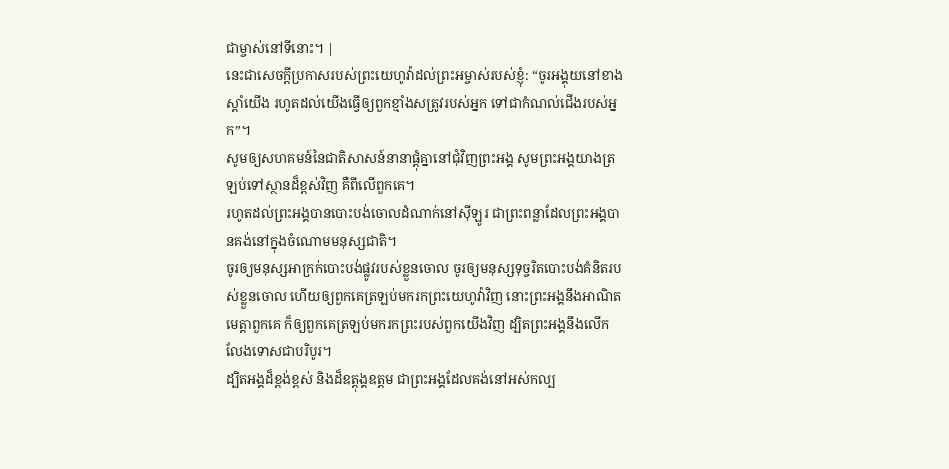ជាម្ចាស់នៅទីនោះ។ |
នេះជាសេចក្ដីប្រកាសរបស់ព្រះយេហូវ៉ាដល់ព្រះអម្ចាស់របស់ខ្ញុំ: “ចូរអង្គុយនៅខាងស្ដាំយើង រហូតដល់យើងធ្វើឲ្យពួកខ្មាំងសត្រូវរបស់អ្នក ទៅជាកំណល់ជើងរបស់អ្នក”។
សូមឲ្យសហគមន៍នៃជាតិសាសន៍នានាផ្ដុំគ្នានៅជុំវិញព្រះអង្គ សូមព្រះអង្គយាងត្រឡប់ទៅស្ថានដ៏ខ្ពស់វិញ គឺពីលើពួកគេ។
រហូតដល់ព្រះអង្គបានបោះបង់ចោលដំណាក់នៅស៊ីឡូរ ជាព្រះពន្លាដែលព្រះអង្គបានគង់នៅក្នុងចំណោមមនុស្សជាតិ។
ចូរឲ្យមនុស្សអាក្រក់បោះបង់ផ្លូវរបស់ខ្លួនចោល ចូរឲ្យមនុស្សទុច្ចរិតបោះបង់គំនិតរបស់ខ្លួនចោល ហើយឲ្យពួកគេត្រឡប់មករកព្រះយេហូវ៉ាវិញ នោះព្រះអង្គនឹងអាណិតមេត្តាពួកគេ ក៏ឲ្យពួកគេត្រឡប់មករកព្រះរបស់ពួកយើងវិញ ដ្បិតព្រះអង្គនឹងលើកលែងទោសជាបរិបូរ។
ដ្បិតអង្គដ៏ខ្ពង់ខ្ពស់ និងដ៏ឧត្ដុង្គឧត្ដម ជាព្រះអង្គដែលគង់នៅអស់កល្ប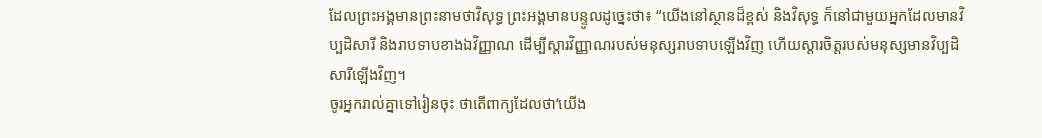ដែលព្រះអង្គមានព្រះនាមថាវិសុទ្ធ ព្រះអង្គមានបន្ទូលដូច្នេះថា៖ “យើងនៅស្ថានដ៏ខ្ពស់ និងវិសុទ្ធ ក៏នៅជាមួយអ្នកដែលមានវិប្បដិសារី និងរាបទាបខាងឯវិញ្ញាណ ដើម្បីស្ដារវិញ្ញាណរបស់មនុស្សរាបទាបឡើងវិញ ហើយស្ដារចិត្តរបស់មនុស្សមានវិប្បដិសារីឡើងវិញ។
ចូរអ្នករាល់គ្នាទៅរៀនចុះ ថាតើពាក្យដែលថា‘យើង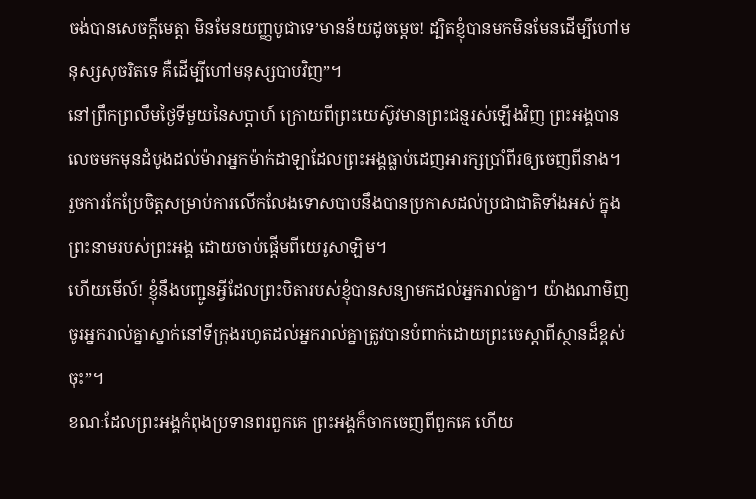ចង់បានសេចក្ដីមេត្តា មិនមែនយញ្ញបូជាទេ’មានន័យដូចម្ដេច! ដ្បិតខ្ញុំបានមកមិនមែនដើម្បីហៅមនុស្សសុចរិតទេ គឺដើម្បីហៅមនុស្សបាបវិញ”។
នៅព្រឹកព្រលឹមថ្ងៃទីមួយនៃសប្ដាហ៍ ក្រោយពីព្រះយេស៊ូវមានព្រះជន្មរស់ឡើងវិញ ព្រះអង្គបានលេចមកមុនដំបូងដល់ម៉ារាអ្នកម៉ាក់ដាឡាដែលព្រះអង្គធ្លាប់ដេញអារក្សប្រាំពីរឲ្យចេញពីនាង។
រួចការកែប្រែចិត្តសម្រាប់ការលើកលែងទោសបាបនឹងបានប្រកាសដល់ប្រជាជាតិទាំងអស់ ក្នុងព្រះនាមរបស់ព្រះអង្គ ដោយចាប់ផ្ដើមពីយេរូសាឡិម។
ហើយមើល៍! ខ្ញុំនឹងបញ្ជូនអ្វីដែលព្រះបិតារបស់ខ្ញុំបានសន្យាមកដល់អ្នករាល់គ្នា។ យ៉ាងណាមិញ ចូរអ្នករាល់គ្នាស្នាក់នៅទីក្រុងរហូតដល់អ្នករាល់គ្នាត្រូវបានបំពាក់ដោយព្រះចេស្ដាពីស្ថានដ៏ខ្ពស់ចុះ”។
ខណៈដែលព្រះអង្គកំពុងប្រទានពរពួកគេ ព្រះអង្គក៏ចាកចេញពីពួកគេ ហើយ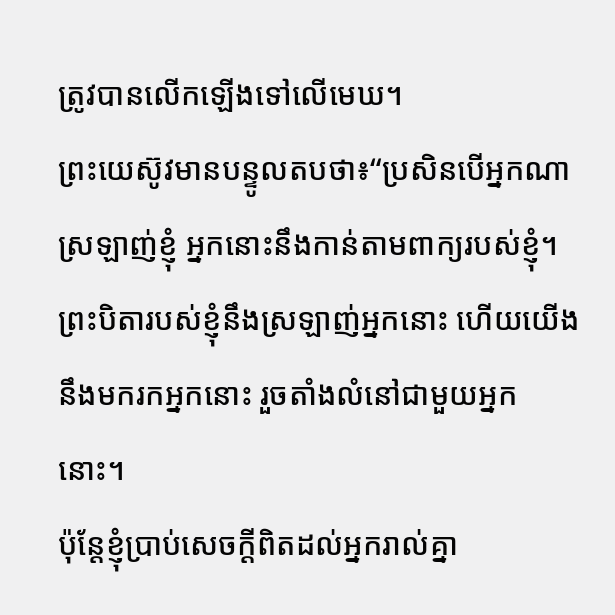ត្រូវបានលើកឡើងទៅលើមេឃ។
ព្រះយេស៊ូវមានបន្ទូលតបថា៖“ប្រសិនបើអ្នកណាស្រឡាញ់ខ្ញុំ អ្នកនោះនឹងកាន់តាមពាក្យរបស់ខ្ញុំ។ ព្រះបិតារបស់ខ្ញុំនឹងស្រឡាញ់អ្នកនោះ ហើយយើងនឹងមករកអ្នកនោះ រួចតាំងលំនៅជាមួយអ្នកនោះ។
ប៉ុន្តែខ្ញុំប្រាប់សេចក្ដីពិតដល់អ្នករាល់គ្នា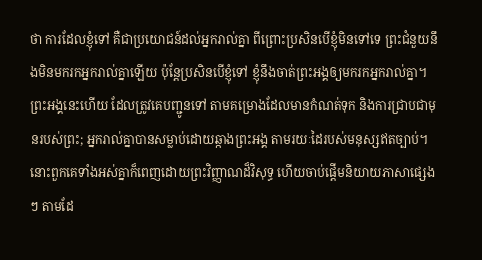ថា ការដែលខ្ញុំទៅ គឺជាប្រយោជន៍ដល់អ្នករាល់គ្នា ពីព្រោះប្រសិនបើខ្ញុំមិនទៅទេ ព្រះជំនួយនឹងមិនមករកអ្នករាល់គ្នាឡើយ ប៉ុន្តែប្រសិនបើខ្ញុំទៅ ខ្ញុំនឹងចាត់ព្រះអង្គឲ្យមករកអ្នករាល់គ្នា។
ព្រះអង្គនេះហើយ ដែលត្រូវគេបញ្ជូនទៅ តាមគម្រោងដែលមានកំណត់ទុក និងការជ្រាបជាមុនរបស់ព្រះ; អ្នករាល់គ្នាបានសម្លាប់ដោយឆ្កាងព្រះអង្គ តាមរយៈដៃរបស់មនុស្សឥតច្បាប់។
នោះពួកគេទាំងអស់គ្នាក៏ពេញដោយព្រះវិញ្ញាណដ៏វិសុទ្ធ ហើយចាប់ផ្ដើមនិយាយភាសាផ្សេងៗ តាមដែ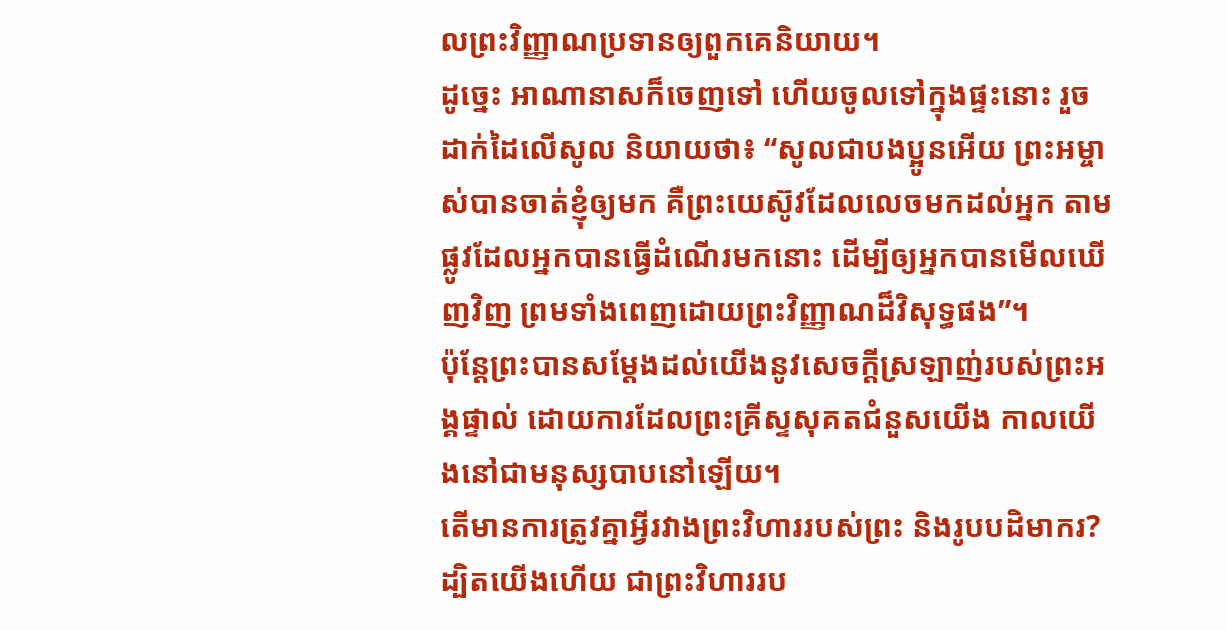លព្រះវិញ្ញាណប្រទានឲ្យពួកគេនិយាយ។
ដូច្នេះ អាណានាសក៏ចេញទៅ ហើយចូលទៅក្នុងផ្ទះនោះ រួចដាក់ដៃលើសូល និយាយថា៖ “សូលជាបងប្អូនអើយ ព្រះអម្ចាស់បានចាត់ខ្ញុំឲ្យមក គឺព្រះយេស៊ូវដែលលេចមកដល់អ្នក តាមផ្លូវដែលអ្នកបានធ្វើដំណើរមកនោះ ដើម្បីឲ្យអ្នកបានមើលឃើញវិញ ព្រមទាំងពេញដោយព្រះវិញ្ញាណដ៏វិសុទ្ធផង”។
ប៉ុន្តែព្រះបានសម្ដែងដល់យើងនូវសេចក្ដីស្រឡាញ់របស់ព្រះអង្គផ្ទាល់ ដោយការដែលព្រះគ្រីស្ទសុគតជំនួសយើង កាលយើងនៅជាមនុស្សបាបនៅឡើយ។
តើមានការត្រូវគ្នាអ្វីរវាងព្រះវិហាររបស់ព្រះ និងរូបបដិមាករ? ដ្បិតយើងហើយ ជាព្រះវិហាររប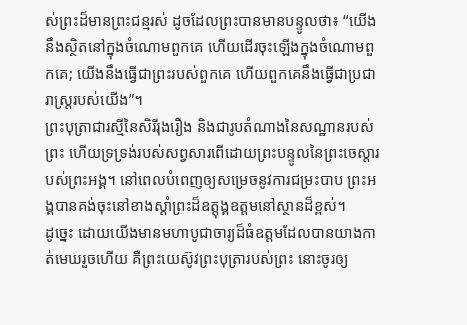ស់ព្រះដ៏មានព្រះជន្មរស់ ដូចដែលព្រះបានមានបន្ទូលថា៖ “យើងនឹងស្ថិតនៅក្នុងចំណោមពួកគេ ហើយដើរចុះឡើងក្នុងចំណោមពួកគេ; យើងនឹងធ្វើជាព្រះរបស់ពួកគេ ហើយពួកគេនឹងធ្វើជាប្រជារាស្ត្ររបស់យើង”។
ព្រះបុត្រាជារស្មីនៃសិរីរុងរឿង និងជារូបតំណាងនៃសណ្ឋានរបស់ព្រះ ហើយទ្រទ្រង់របស់សព្វសារពើដោយព្រះបន្ទូលនៃព្រះចេស្ដារបស់ព្រះអង្គ។ នៅពេលបំពេញឲ្យសម្រេចនូវការជម្រះបាប ព្រះអង្គបានគង់ចុះនៅខាងស្ដាំព្រះដ៏ឧត្ដុង្គឧត្ដមនៅស្ថានដ៏ខ្ពស់។
ដូច្នេះ ដោយយើងមានមហាបូជាចារ្យដ៏ធំឧត្ដមដែលបានយាងកាត់មេឃរួចហើយ គឺព្រះយេស៊ូវព្រះបុត្រារបស់ព្រះ នោះចូរឲ្យ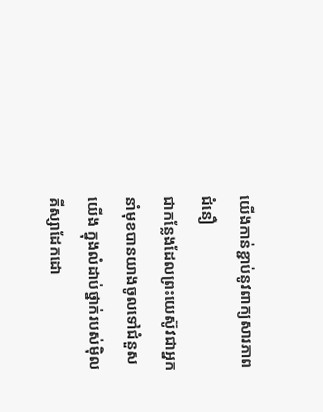យើងកាន់ខ្ជាប់នូវពាក្យសារភាពជំនឿ
ជាកន្លែងដែលព្រះយេស៊ូវជាអ្នកនាំមុខបានយាងចូលទៅជំនួសយើង ក្នុងលំដាប់ថ្នាក់របស់ម៉ិលគីស្សាដែកដោ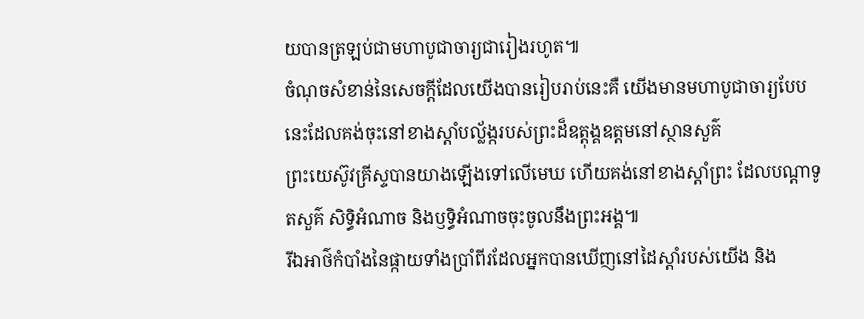យបានត្រឡប់ជាមហាបូជាចារ្យជារៀងរហូត៕
ចំណុចសំខាន់នៃសេចក្ដីដែលយើងបានរៀបរាប់នេះគឺ យើងមានមហាបូជាចារ្យបែបនេះដែលគង់ចុះនៅខាងស្ដាំបល្ល័ង្ករបស់ព្រះដ៏ឧត្ដុង្គឧត្ដមនៅស្ថានសួគ៌
ព្រះយេស៊ូវគ្រីស្ទបានយាងឡើងទៅលើមេឃ ហើយគង់នៅខាងស្ដាំព្រះ ដែលបណ្ដាទូតសួគ៌ សិទ្ធិអំណាច និងឫទ្ធិអំណាចចុះចូលនឹងព្រះអង្គ៕
រីឯអាថ៌កំបាំងនៃផ្កាយទាំងប្រាំពីរដែលអ្នកបានឃើញនៅដៃស្ដាំរបស់យើង និង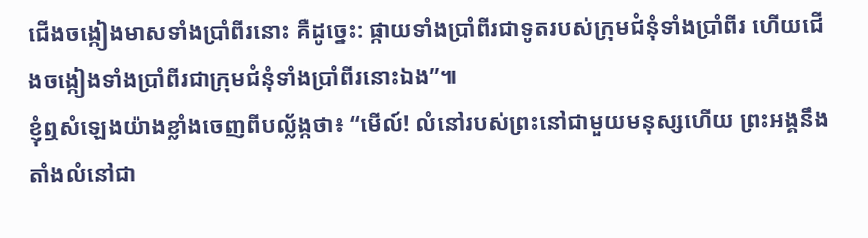ជើងចង្កៀងមាសទាំងប្រាំពីរនោះ គឺដូច្នេះ: ផ្កាយទាំងប្រាំពីរជាទូតរបស់ក្រុមជំនុំទាំងប្រាំពីរ ហើយជើងចង្កៀងទាំងប្រាំពីរជាក្រុមជំនុំទាំងប្រាំពីរនោះឯង”៕
ខ្ញុំឮសំឡេងយ៉ាងខ្លាំងចេញពីបល្ល័ង្កថា៖ “មើល៍! លំនៅរបស់ព្រះនៅជាមួយមនុស្សហើយ ព្រះអង្គនឹងតាំងលំនៅជា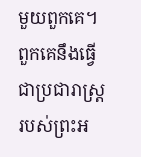មួយពួកគេ។ ពួកគេនឹងធ្វើជាប្រជារាស្ត្ររបស់ព្រះអ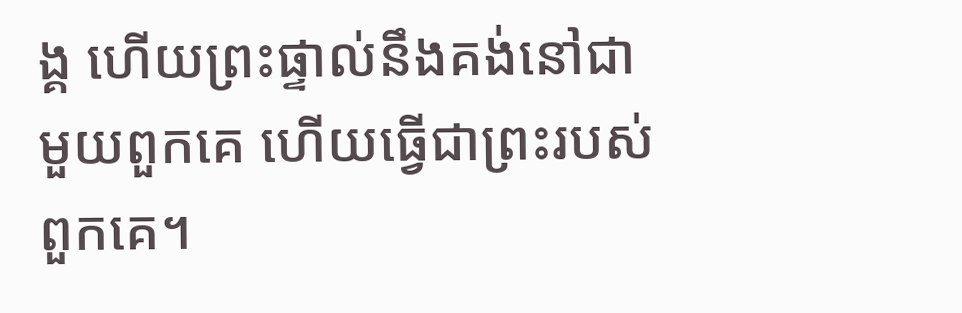ង្គ ហើយព្រះផ្ទាល់នឹងគង់នៅជាមួយពួកគេ ហើយធ្វើជាព្រះរបស់ពួកគេ។